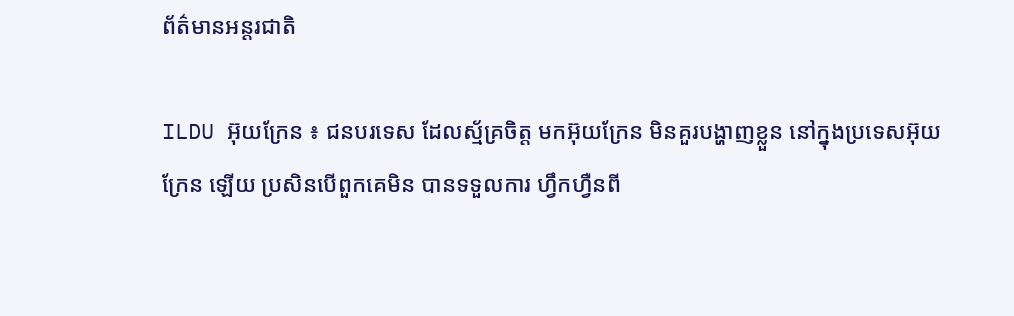ព័ត៌មានអន្តរជាតិ

ILDU អ៊ុយក្រែន ៖ ជនបរទេស ដែលស្ម័គ្រចិត្ត មកអ៊ុយក្រែន មិនគួរបង្ហាញខ្លួន នៅក្នុងប្រទេសអ៊ុយក្រែន ឡើយ ប្រសិនបើពួកគេមិន បានទទួលការ ហ្វឹកហ្វឺនពី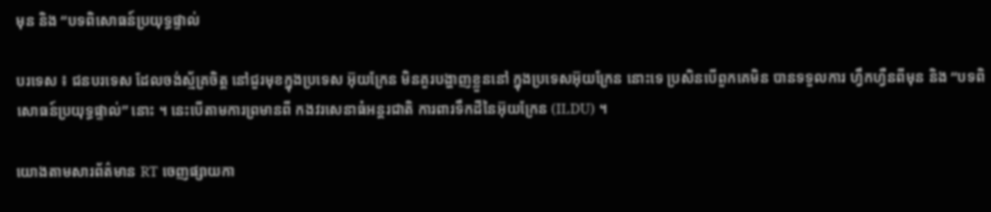មុន និង “បទពិសោធន៍ប្រយុទ្ធផ្ទាល់

បរទេស ៖ ជនបរទេស ដែលចង់ស្ម័គ្រចិត្ត នៅជួរមុខក្នុងប្រទេស អ៊ុយក្រែន មិនគួរបង្ហាញខ្លួននៅ ក្នុងប្រទេសអ៊ុយក្រែន នោះទេ ប្រសិនបើពួកគេមិន បានទទួលការ ហ្វឹកហ្វឺនពីមុន និង “បទពិសោធន៍ប្រយុទ្ធផ្ទាល់” នោះ ។ នេះបើតាមការព្រមានពី កងវរសេនាធំអន្តរជាតិ ការពារទឹកដីនៃអ៊ុយក្រែន (ILDU) ។

យោងតាមសារព័ត៌មាន RT ចេញផ្សាយកា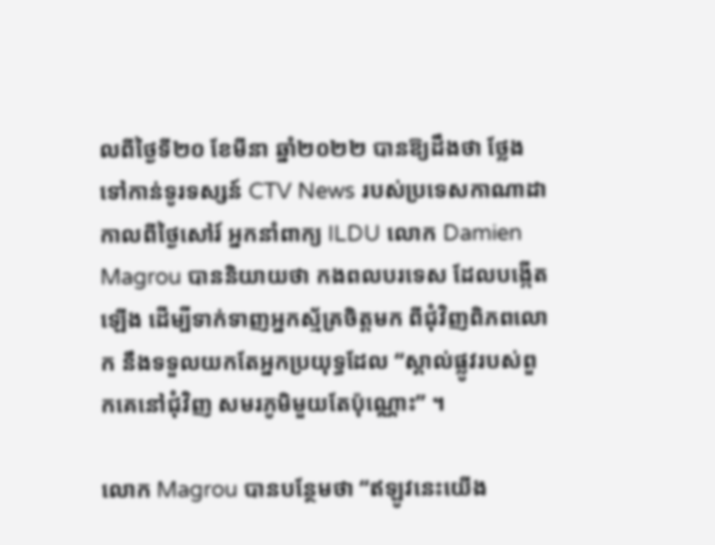លពីថ្ងៃទី២០ ខែមីនា ឆ្នាំ២០២២ បានឱ្យដឹងថា ថ្លែងទៅកាន់ទូរទស្សន៍ CTV News របស់ប្រទេសកាណាដា កាលពីថ្ងៃសៅរ៍ អ្នកនាំពាក្យ ILDU លោក Damien Magrou បាននិយាយថា កងពលបរទេស ដែលបង្កើតឡើង ដើម្បីទាក់ទាញអ្នកស្ម័គ្រចិត្តមក ពីជុំវិញពិភពលោក នឹងទទួលយកតែអ្នកប្រយុទ្ធដែល “ស្គាល់ផ្លូវរបស់ពួកគេនៅជុំវិញ សមរភូមិមួយតែប៉ុណ្ណោះ” ។

លោក Magrou បានបន្ថែមថា “ឥឡូវនេះយើង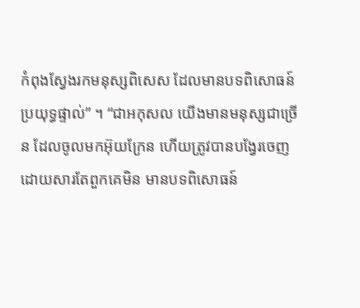កំពុងស្វែងរកមនុស្សពិសេស ដែលមានបទពិសោធន៍ ប្រយុទ្ធផ្ទាល់” ។ “ជាអកុសល យើងមានមនុស្សជាច្រើន ដែលចូលមកអ៊ុយក្រែន ហើយត្រូវបានបង្វែរចេញ ដោយសារតែពួកគេមិន មានបទពិសោធន៍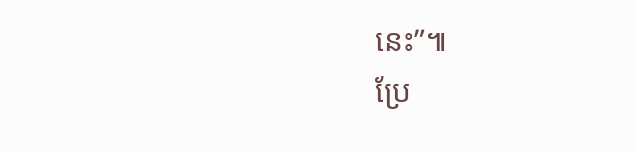នេះ”៕
ប្រែ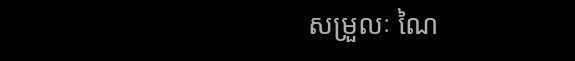សម្រួលៈ ណៃ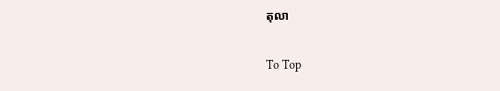តុលា

To Top